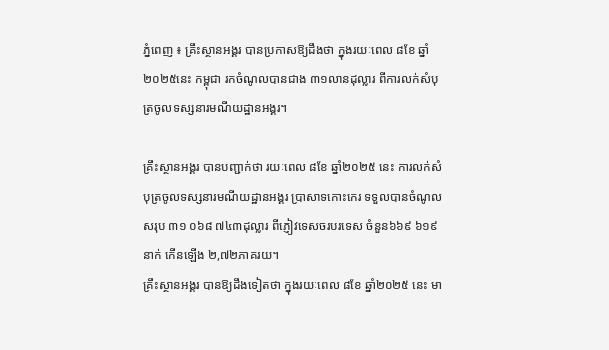ភ្នំពេញ ៖ គ្រឹះស្ថានអង្គរ បានប្រកាសឱ្យដឹងថា ក្នុងរយៈពេល ៨ខែ ឆ្នាំ២០២៥នេះ កម្ពុជា រកចំណូលបានជាង ៣១លានដុល្លារ ពីការលក់សំបុត្រចូលទស្សនារមណីយដ្ឋានអង្គរ។

គ្រឹះស្ថានអង្គរ បានបញ្ជាក់ថា រយៈពេល ៨ខែ ឆ្នាំ២០២៥ នេះ ការលក់សំបុត្រចូលទស្សនារមណីយដ្ឋានអង្គរ ប្រាសាទកោះកេរ ទទួលបានចំណូលសរុប ៣១ ០៦៨ ៧៤៣ដុល្លារ ពីភ្ញៀវទេសចរបរទេស ចំនួន៦៦៩ ៦១៩នាក់ កើនឡើង ២,៧២ភាគរយ។
គ្រឹះស្ថានអង្គរ បានឱ្យដឹងទៀតថា ក្នុងរយៈពេល ៨ខែ ឆ្នាំ២០២៥ នេះ មា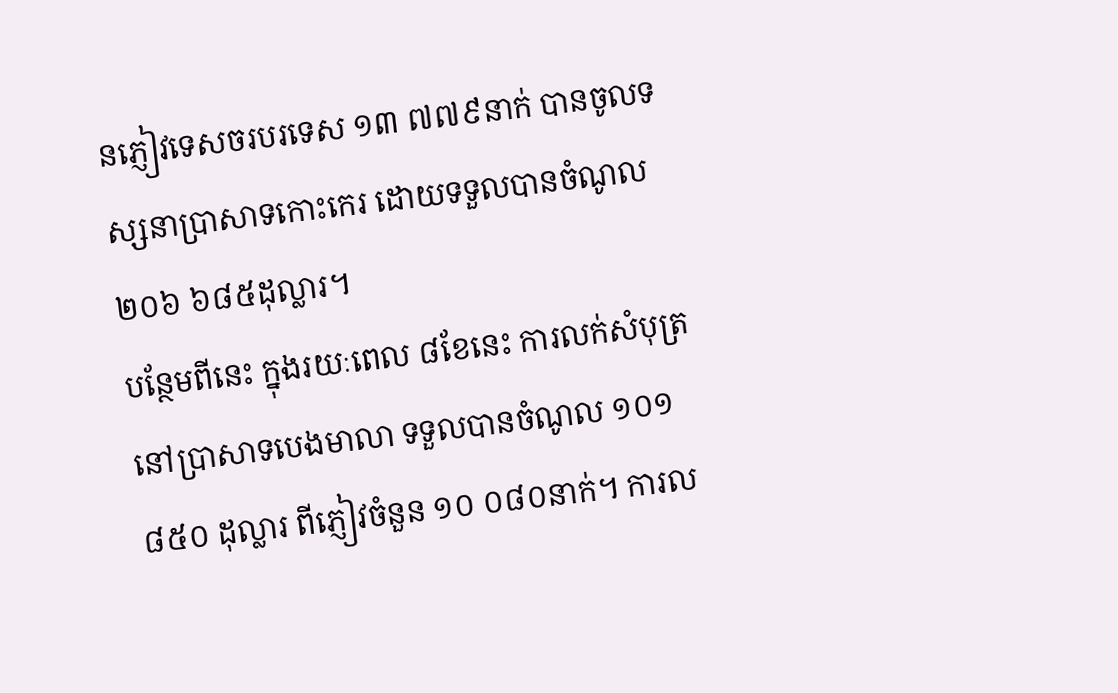នភ្ញៀវទេសចរបរទេស ១៣ ៧៧៩នាក់ បានចូលទស្សនាប្រាសាទកោះកេរ ដោយទទួលបានចំណូល ២០៦ ៦៨៥ដុល្លារ។
បន្ថែមពីនេះ ក្នុងរយៈពេល ៨ខែនេះ ការលក់សំបុត្រនៅប្រាសាទបេងមាលា ទទួលបានចំណូល ១០១ ៨៥០ ដុល្លារ ពីភ្ញៀវចំនួន ១០ ០៨០នាក់។ ការល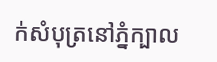ក់សំបុត្រនៅភ្នំក្បាល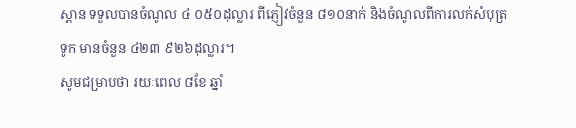ស្ពាន ទទួលបានចំណូល ៤ ០៥០ដុល្លារ ពីភ្ញៀវចំនួន ៨១០នាក់ និងចំណូលពីការលក់សំបុត្រទូក មានចំនួន ៤២៣ ៩២៦ដុល្លារ។
សូមជម្រាបថា រយៈពេល ៨ខែ ឆ្នាំ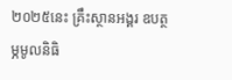២០២៥នេះ គ្រឹះស្ថានអង្គរ ឧបត្ថម្ភមូលនិធិ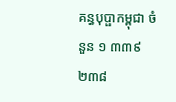គន្ធបុប្ផាកម្ពុជា ចំនួន ១ ៣៣៩ ២៣៨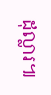ដុល្លារ៕